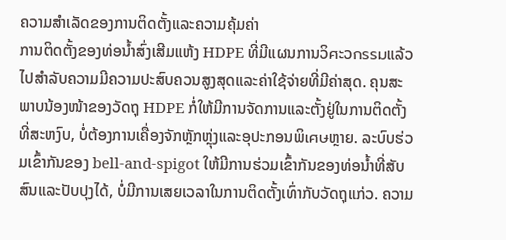ຄວາມສຳເລັດຂອງການຕິດຕັ້ງແລະຄວາມຄຸ້ມຄ່າ
ການຕິດຕັ້ງຂອງທ່ອນ້ຳສົ່ງເສີມແຫ້ງ HDPE ທີ່ມີແຜນການວິศະວกรรมແລ້ວໄປສຳລັບຄວາມມີຄວາມປະສົບຄວນສູງສຸດແລະຄ່າໃຊ້ຈ່າຍທີ່ມີຄ່າສຸດ. ຄຸນສະພາບນ້ອງໜ້າຂອງວັດຖຸ HDPE ກໍ່ໃຫ້ມີການຈັດການແລະຕັ້ງຢູ່ໃນການຕິດຕັ້ງທີ່ສະຫງົບ, ບໍ່ຕ້ອງການເຄື່ອງຈັກຫຼັກຫຼຸ່ງແລະອຸປະກອນພິเศษຫຼາຍ. ລະບົບຮ່ວມເຂົ້າກັນຂອງ bell-and-spigot ໃຫ້ມີການຮ່ວມເຂົ້າກັນຂອງທ່ອນ້ຳທີ່ສັບສົນແລະປັບປຸງໄດ້, ບໍ່ມີການເສຍເວລາໃນການຕິດຕັ້ງເທົ່າກັບວັດຖຸແກ່ວ. ຄວາມ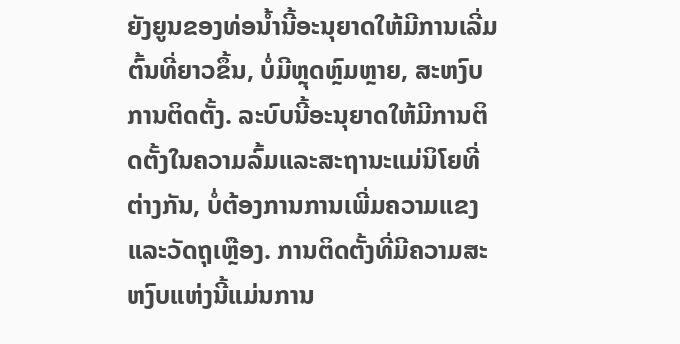ຍັງຍູນຂອງທ່ອນ້ຳນີ້ອະນຸຍາດໃຫ້ມີການເລີ່ມຕົ້ນທີ່ຍາວຂຶ້ນ, ບໍ່ມີຫຼຸດຫຼົມຫຼາຍ, ສະຫງົບການຕິດຕັ້ງ. ລະບົບນີ້ອະນຸຍາດໃຫ້ມີການຕິດຕັ້ງໃນຄວາມລົ້ມແລະສະຖານະແມ່ນິໂຍທີ່ຕ່າງກັນ, ບໍ່ຕ້ອງການການເພີ່ມຄວາມແຂງແລະວັດຖຸເຫຼືອງ. ການຕິດຕັ້ງທີ່ມີຄວາມສະຫງົບແຫ່ງນີ້ແມ່ນການ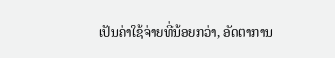ເປັນຄ່າໃຊ້ຈ່າຍທີ່ນ້ອຍກວ່າ, ອັດຕາການ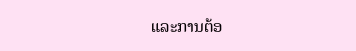ແລະການຕ້ອ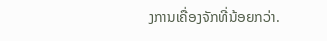ງການເຄື່ອງຈັກທີ່ນ້ອຍກວ່າ.